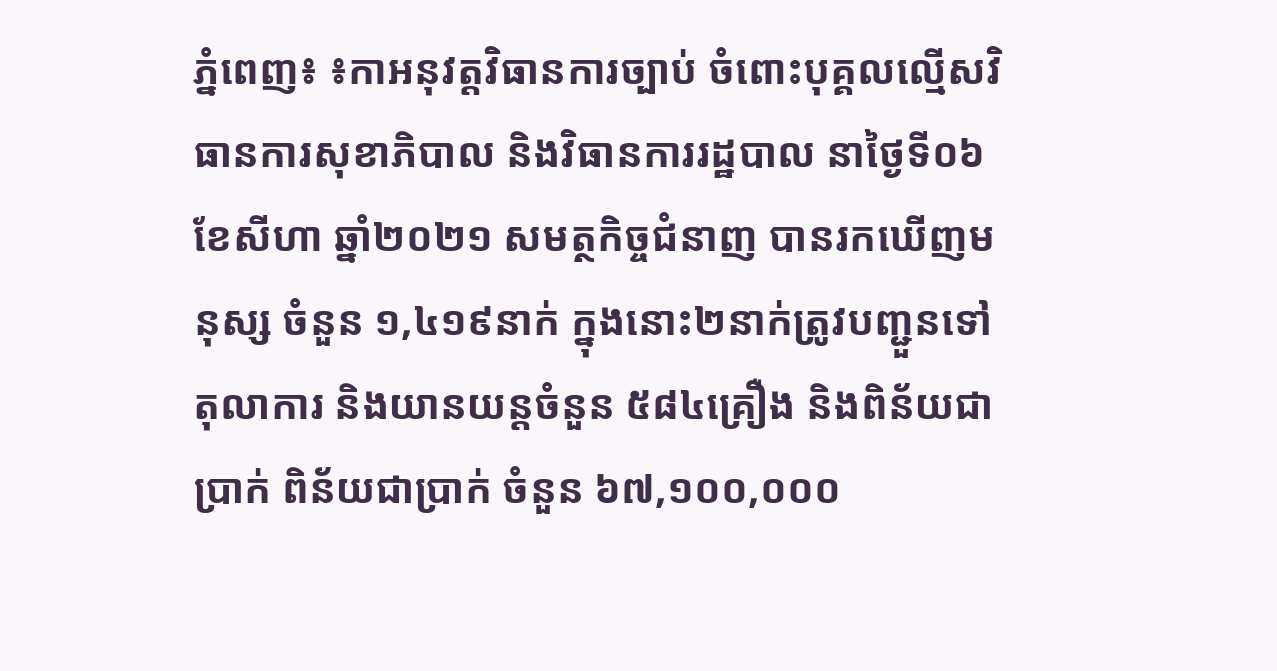ភ្នំពេញ៖ ៖កាអនុវត្តវិធានការច្បាប់ ចំពោះបុគ្គលល្មើសវិធានការសុខាភិបាល និងវិធានការរដ្ឋបាល នាថ្ងៃទី០៦ ខែសីហា ឆ្នាំ២០២១ សមត្ថកិច្ចជំនាញ បានរកឃើញមនុស្ស ចំនួន ១,៤១៩នាក់ ក្នុងនោះ២នាក់ត្រូវបញ្ជួនទៅតុលាការ និងយានយន្តចំនួន ៥៨៤គ្រឿង និងពិន័យជាប្រាក់ ពិន័យជាប្រាក់ ចំនួន ៦៧,១០០,០០០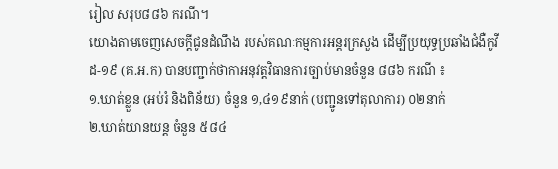រៀល សរុប៨៨៦ ករណី។
យោងតាមចេញសេចក្តីជូនដំណឹង របស់គណៈកម្មការអន្តរក្រសួង ដើម្បីប្រយុទ្ធប្រឆាំងជំងឺកូវីដ-១៩ (គ.អ.ក) បានបញ្ជាក់ថាកាអនុវត្តវិធានការច្បាប់មានចំនួន ៨៨៦ ករណី ៖
១.ឃាត់ខ្លួន (អប់រំ និងពិន័យ) ចំនួន ១,៤១៩នាក់ (បញ្ជូនទៅតុលាការ) ០២នាក់
២.ឃាត់យានយន្ត ចំនួន ៥៨៤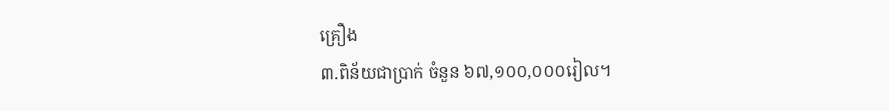គ្រឿង
៣.ពិន័យជាប្រាក់ ចំនួន ៦៧,១០០,០០០រៀល។